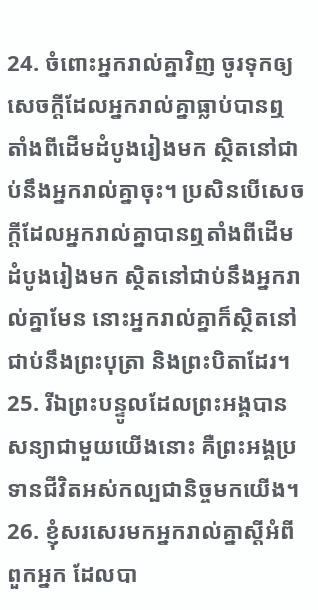24. ចំពោះអ្នករាល់គ្នាវិញ ចូរទុកឲ្យសេចក្ដីដែលអ្នករាល់គ្នាធ្លាប់បានឮ តាំងពីដើមដំបូងរៀងមក ស្ថិតនៅជាប់នឹងអ្នករាល់គ្នាចុះ។ ប្រសិនបើសេចក្ដីដែលអ្នករាល់គ្នាបានឮតាំងពីដើមដំបូងរៀងមក ស្ថិតនៅជាប់នឹងអ្នករាល់គ្នាមែន នោះអ្នករាល់គ្នាក៏ស្ថិតនៅជាប់នឹងព្រះបុត្រា និងព្រះបិតាដែរ។
25. រីឯព្រះបន្ទូលដែលព្រះអង្គបានសន្យាជាមួយយើងនោះ គឺព្រះអង្គប្រទានជីវិតអស់កល្បជានិច្ចមកយើង។
26. ខ្ញុំសរសេរមកអ្នករាល់គ្នាស្ដីអំពីពួកអ្នក ដែលបា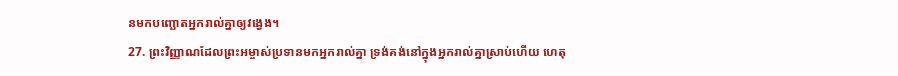នមកបញ្ឆោតអ្នករាល់គ្នាឲ្យវង្វេង។
27. ព្រះវិញ្ញាណដែលព្រះអម្ចាស់ប្រទានមកអ្នករាល់គ្នា ទ្រង់គង់នៅក្នុងអ្នករាល់គ្នាស្រាប់ហើយ ហេតុ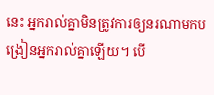នេះ អ្នករាល់គ្នាមិនត្រូវការឲ្យនរណាមកបង្រៀនអ្នករាល់គ្នាឡើយ។ បើ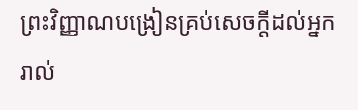ព្រះវិញ្ញាណបង្រៀនគ្រប់សេចក្ដីដល់អ្នករាល់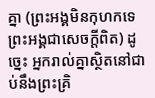គ្នា (ព្រះអង្គមិនកុហកទេ ព្រះអង្គជាសេចក្ដីពិត) ដូច្នេះ អ្នករាល់គ្នាស្ថិតនៅជាប់នឹងព្រះគ្រិ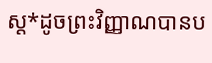ស្ដ*ដូចព្រះវិញ្ញាណបានប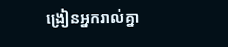ង្រៀនអ្នករាល់គ្នា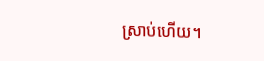ស្រាប់ហើយ។